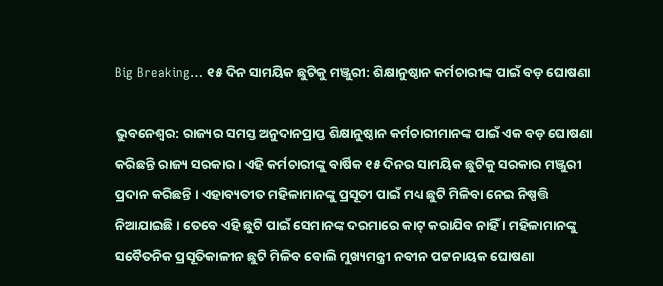Big Breaking… ୧୫ ଦିନ ସାମୟିକ ଛୁଟିକୁ ମଞ୍ଜୁରୀ: ଶିକ୍ଷାନୁଷ୍ଠାନ କର୍ମଚାରୀଙ୍କ ପାଇଁ ବଡ଼ ଘୋଷଣା

ଭୁବନେଶ୍ୱର: ରାଜ୍ୟର ସମସ୍ତ ଅନୁଦାନପ୍ରାପ୍ତ ଶିକ୍ଷାନୁଷ୍ଠାନ କର୍ମଚାରୀମାନଙ୍କ ପାଇଁ ଏକ ବଡ଼ ଘୋଷଣା କରିଛନ୍ତି ରାଜ୍ୟ ସରକାର । ଏହି କର୍ମଚାରୀଙ୍କୁ ବାର୍ଷିକ ୧୫ ଦିନର ସାମୟିକ ଛୁଟିକୁ ସରକାର ମଞ୍ଜୁରୀ ପ୍ରଦାନ କରିଛନ୍ତି । ଏହାବ୍ୟତୀତ ମହିଳାମାନଙ୍କୁ ପ୍ରସୂତୀ ପାଇଁ ମଧ୍ୟ ଛୁଟି ମିଳିବା ନେଇ ନିଷ୍ପତ୍ତି ନିଆଯାଇଛି । ତେବେ ଏହି ଛୁଟି ପାଇଁ ସେମାନଙ୍କ ଦରମାରେ କାଟ୍ କରାଯିବ ନାହିଁ । ମହିଳାମାନଙ୍କୁ ସବୈତନିକ ପ୍ରସୂତିକାଳୀନ ଛୁଟି ମିଳିବ ବୋଲି ମୁଖ୍ୟମନ୍ତ୍ରୀ ନବୀନ ପଟ୍ଟନାୟକ ଘୋଷଣା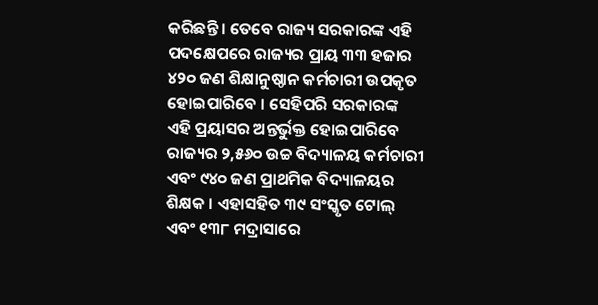କରିଛନ୍ତି । ତେବେ ରାଜ୍ୟ ସରକାରଙ୍କ ଏହି ପଦକ୍ଷେପରେ ରାଜ୍ୟର ପ୍ରାୟ ୩୩ ହଜାର ୪୨୦ ଜଣ ଶିକ୍ଷାନୁଷ୍ଠାନ କର୍ମଚାରୀ ଉପକୃତ ହୋଇପାରିବେ । ସେହିପରି ସରକାରଙ୍କ ଏହି ପ୍ରୟାସର ଅନ୍ତର୍ଭୁକ୍ତ ହୋଇପାରିବେ ରାଜ୍ୟର ୨,୫୬୦ ଉଚ୍ଚ ବିଦ୍ୟାଳୟ କର୍ମଚାରୀ ଏବଂ ୯୪୦ ଜଣ ପ୍ରାଥମିକ ବିଦ୍ୟାଳୟର ଶିକ୍ଷକ । ଏହାସହିତ ୩୯ ସଂସ୍କୃତ ଟୋଲ୍ ଏବଂ ୧୩୮ ମଦ୍ରାସାରେ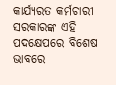କାର୍ଯ୍ୟରତ କର୍ମଚାରୀ ସରକାରଙ୍କ ଏହି ପଦକ୍ଷେପରେ ବିଶେଷ ଭାବରେ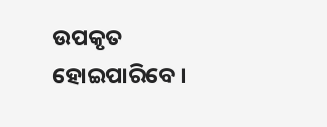ଉପକୃତ ହୋଇପାରିବେ ।